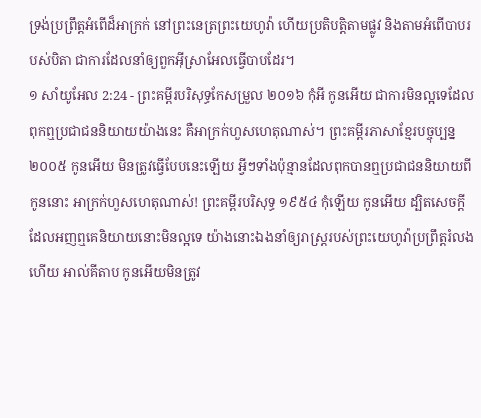ទ្រង់ប្រព្រឹត្តអំពើដ៏អាក្រក់ នៅព្រះនេត្រព្រះយេហូវ៉ា ហើយប្រតិបត្តិតាមផ្លូវ និងតាមអំពើបាបរបស់បិតា ជាការដែលនាំឲ្យពួកអ៊ីស្រាអែលធ្វើបាបដែរ។
១ សាំយូអែល 2:24 - ព្រះគម្ពីរបរិសុទ្ធកែសម្រួល ២០១៦ កុំអី កូនអើយ ជាការមិនល្អទេដែលពុកឮប្រជាជននិយាយយ៉ាងនេះ គឺអាក្រក់ហួសហេតុណាស់។ ព្រះគម្ពីរភាសាខ្មែរបច្ចុប្បន្ន ២០០៥ កូនអើយ មិនត្រូវធ្វើបែបនេះឡើយ អ្វីៗទាំងប៉ុន្មានដែលពុកបានឮប្រជាជននិយាយពីកូននោះ អាក្រក់ហួសហេតុណាស់! ព្រះគម្ពីរបរិសុទ្ធ ១៩៥៤ កុំឡើយ កូនអើយ ដ្បិតសេចក្ដីដែលអញឮគេនិយាយនោះមិនល្អទេ យ៉ាងនោះឯងនាំឲ្យរាស្ត្ររបស់ព្រះយេហូវ៉ាប្រព្រឹត្តរំលងហើយ អាល់គីតាប កូនអើយមិនត្រូវ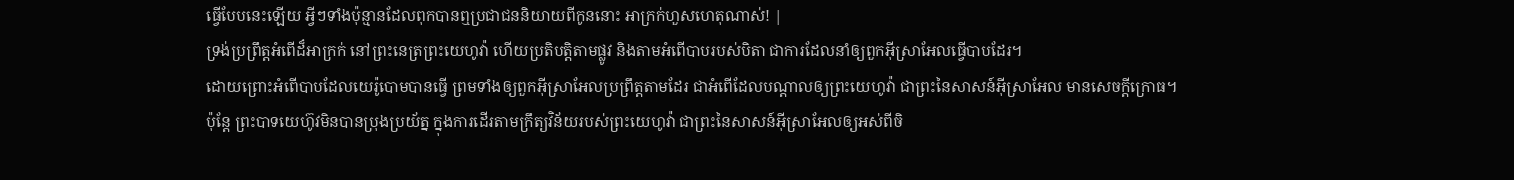ធ្វើបែបនេះឡើយ អ្វីៗទាំងប៉ុន្មានដែលពុកបានឮប្រជាជននិយាយពីកូននោះ អាក្រក់ហួសហេតុណាស់! |
ទ្រង់ប្រព្រឹត្តអំពើដ៏អាក្រក់ នៅព្រះនេត្រព្រះយេហូវ៉ា ហើយប្រតិបត្តិតាមផ្លូវ និងតាមអំពើបាបរបស់បិតា ជាការដែលនាំឲ្យពួកអ៊ីស្រាអែលធ្វើបាបដែរ។
ដោយព្រោះអំពើបាបដែលយេរ៉ូបោមបានធ្វើ ព្រមទាំងឲ្យពួកអ៊ីស្រាអែលប្រព្រឹត្តតាមដែរ ជាអំពើដែលបណ្ដាលឲ្យព្រះយេហូវ៉ា ជាព្រះនៃសាសន៍អ៊ីស្រាអែល មានសេចក្ដីក្រោធ។
ប៉ុន្តែ ព្រះបាទយេហ៊ូវមិនបានប្រុងប្រយ័ត្ន ក្នុងការដើរតាមក្រឹត្យវិន័យរបស់ព្រះយេហូវ៉ា ជាព្រះនៃសាសន៍អ៊ីស្រាអែលឲ្យអស់ពីចិ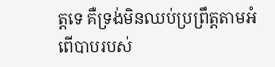ត្តទេ គឺទ្រង់មិនឈប់ប្រព្រឹត្តតាមអំពើបាបរបស់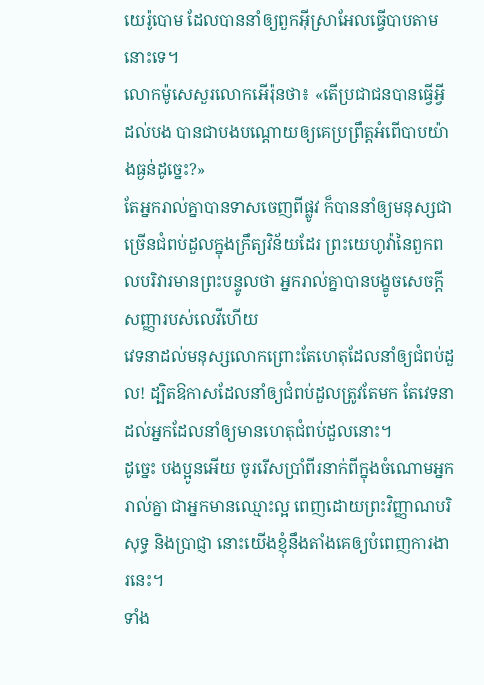យេរ៉ូបោម ដែលបាននាំឲ្យពួកអ៊ីស្រាអែលធ្វើបាបតាមនោះទេ។
លោកម៉ូសេសួរលោកអើរ៉ុនថា៖ «តើប្រជាជនបានធ្វើអ្វីដល់បង បានជាបងបណ្ដោយឲ្យគេប្រព្រឹត្តអំពើបាបយ៉ាងធ្ងន់ដូច្នេះ?»
តែអ្នករាល់គ្នាបានទាសចេញពីផ្លូវ ក៏បាននាំឲ្យមនុស្សជាច្រើនជំពប់ដួលក្នុងក្រឹត្យវិន័យដែរ ព្រះយេហូវ៉ានៃពួកពលបរិវារមានព្រះបន្ទូលថា អ្នករាល់គ្នាបានបង្ខូចសេចក្ដីសញ្ញារបស់លេវីហើយ
វេទនាដល់មនុស្សលោកព្រោះតែហេតុដែលនាំឲ្យជំពប់ដួល! ដ្បិតឱកាសដែលនាំឲ្យជំពប់ដួលត្រូវតែមក តែវេទនាដល់អ្នកដែលនាំឲ្យមានហេតុជំពប់ដួលនោះ។
ដូច្នេះ បងប្អូនអើយ ចូររើសប្រាំពីរនាក់ពីក្នុងចំណោមអ្នករាល់គ្នា ជាអ្នកមានឈ្មោះល្អ ពេញដោយព្រះវិញ្ញាណបរិសុទ្ធ និងប្រាជ្ញា នោះយើងខ្ញុំនឹងតាំងគេឲ្យបំពេញការងារនេះ។
ទាំង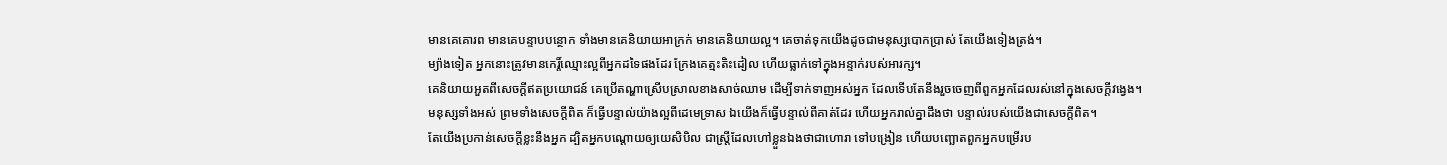មានគេគោរព មានគេបន្ទាបបន្ថោក ទាំងមានគេនិយាយអាក្រក់ មានគេនិយាយល្អ។ គេចាត់ទុកយើងដូចជាមនុស្សបោកប្រាស់ តែយើងទៀងត្រង់។
ម្យ៉ាងទៀត អ្នកនោះត្រូវមានកេរ្ដិ៍ឈ្មោះល្អពីអ្នកដទៃផងដែរ ក្រែងគេត្មះតិះដៀល ហើយធ្លាក់ទៅក្នុងអន្ទាក់របស់អារក្ស។
គេនិយាយអួតពីសេចក្ដីឥតប្រយោជន៍ គេប្រើតណ្ហាស្រើបស្រាលខាងសាច់ឈាម ដើម្បីទាក់ទាញអស់អ្នក ដែលទើបតែនឹងរួចចេញពីពួកអ្នកដែលរស់នៅក្នុងសេចក្ដីវង្វេង។
មនុស្សទាំងអស់ ព្រមទាំងសេចក្ដីពិត ក៏ធ្វើបន្ទាល់យ៉ាងល្អពីដេមេទ្រាស ឯយើងក៏ធ្វើបន្ទាល់ពីគាត់ដែរ ហើយអ្នករាល់គ្នាដឹងថា បន្ទាល់របស់យើងជាសេចក្ដីពិត។
តែយើងប្រកាន់សេចក្ដីខ្លះនឹងអ្នក ដ្បិតអ្នកបណ្តោយឲ្យយេសិបិល ជាស្ត្រីដែលហៅខ្លួនឯងថាជាហោរា ទៅបង្រៀន ហើយបញ្ឆោតពួកអ្នកបម្រើរប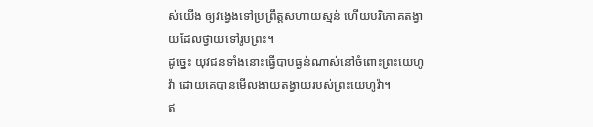ស់យើង ឲ្យវង្វេងទៅប្រព្រឹត្តសហាយស្មន់ ហើយបរិភោគតង្វាយដែលថ្វាយទៅរូបព្រះ។
ដូច្នេះ យុវជនទាំងនោះធ្វើបាបធ្ងន់ណាស់នៅចំពោះព្រះយេហូវ៉ា ដោយគេបានមើលងាយតង្វាយរបស់ព្រះយេហូវ៉ា។
ឥ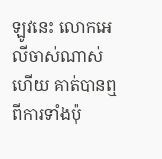ឡូវនេះ លោកអេលីចាស់ណាស់ហើយ គាត់បានឮពីការទាំងប៉ុ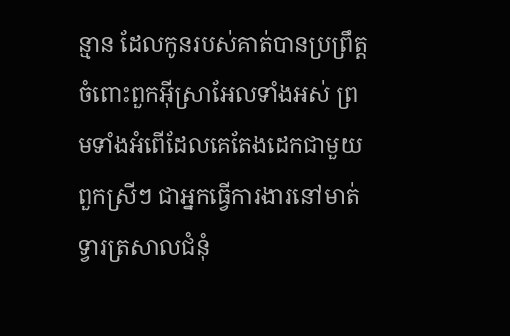ន្មាន ដែលកូនរបស់គាត់បានប្រព្រឹត្តចំពោះពួកអ៊ីស្រាអែលទាំងអស់ ព្រមទាំងអំពើដែលគេតែងដេកជាមួយពួកស្រីៗ ជាអ្នកធ្វើការងារនៅមាត់ទ្វារត្រសាលជំនុំ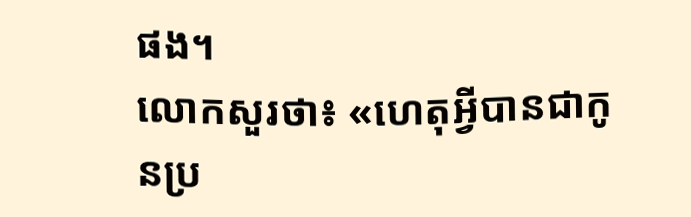ផង។
លោកសួរថា៖ «ហេតុអ្វីបានជាកូនប្រ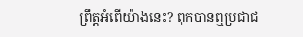ព្រឹត្តអំពើយ៉ាងនេះ? ពុកបានឮប្រជាជ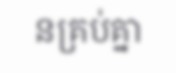នគ្រប់គ្នា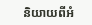និយាយពីអំ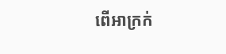ពើអាក្រក់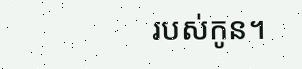របស់កូន។